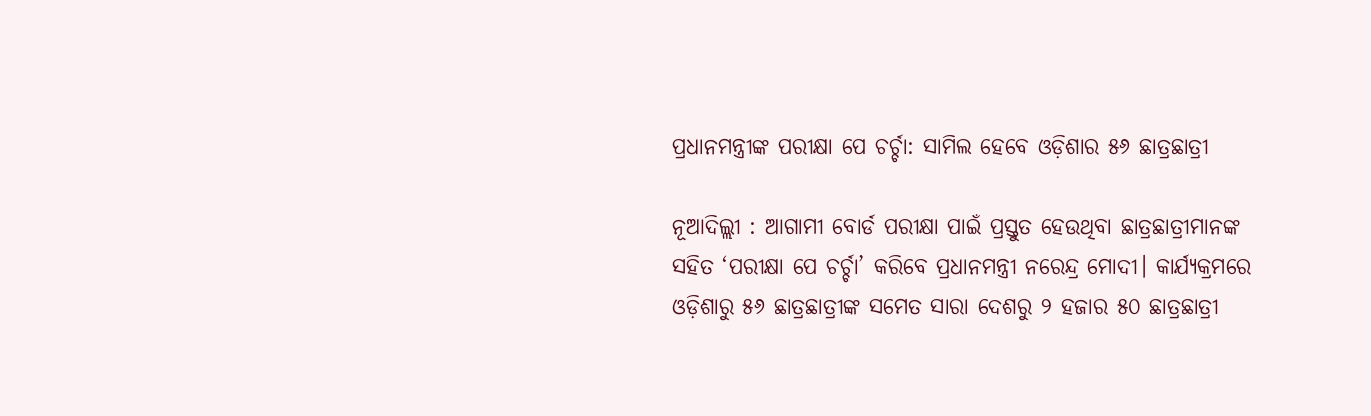ପ୍ରଧାନମନ୍ତ୍ରୀଙ୍କ ପରୀକ୍ଷା ପେ ଚର୍ଚ୍ଚା: ସାମିଲ ହେବେ ଓଡ଼ିଶାର ୫୬ ଛାତ୍ରଛାତ୍ରୀ

ନୂଆଦିଲ୍ଲୀ : ଆଗାମୀ ବୋର୍ଡ ପରୀକ୍ଷା ପାଇଁ ପ୍ରସ୍ତୁତ ହେଉଥିବା ଛାତ୍ରଛାତ୍ରୀମାନଙ୍କ ସହିତ ‘ପରୀକ୍ଷା ପେ ଚର୍ଚ୍ଚା’ କରିବେ ପ୍ରଧାନମନ୍ତ୍ରୀ ନରେନ୍ଦ୍ର ମୋଦୀ। କାର୍ଯ୍ୟକ୍ରମରେ ଓଡ଼ିଶାରୁ ୫୬ ଛାତ୍ରଛାତ୍ରୀଙ୍କ ସମେତ ସାରା ଦେଶରୁ ୨ ହଜାର ୫୦ ଛାତ୍ରଛାତ୍ରୀ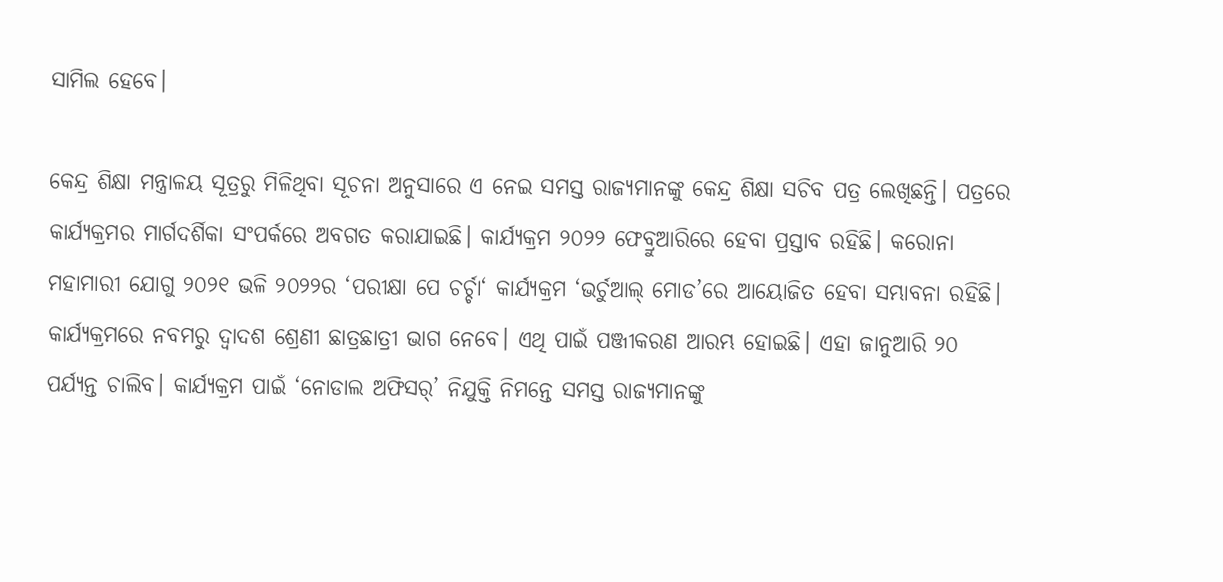ସାମିଲ ହେବେ।

କେନ୍ଦ୍ର ଶିକ୍ଷା ମନ୍ତ୍ରାଳୟ ସୂତ୍ରରୁ ମିଳିଥିବା ସୂଚନା ଅନୁସାରେ ଏ ନେଇ ସମସ୍ତ ରାଜ୍ୟମାନଙ୍କୁ କେନ୍ଦ୍ର ଶିକ୍ଷା ସଚିବ ପତ୍ର ଲେଖିଛନ୍ତି। ପତ୍ରରେ କାର୍ଯ୍ୟକ୍ରମର ମାର୍ଗଦର୍ଶିକା ସଂପର୍କରେ ଅବଗତ କରାଯାଇଛି। କାର୍ଯ୍ୟକ୍ରମ ୨୦୨୨ ଫେବ୍ରୁଆରିରେ ହେବା ପ୍ରସ୍ତାବ ରହିଛି। କରୋନା ମହାମାରୀ ଯୋଗୁ ୨୦୨୧ ଭଳି ୨୦୨୨ର ‘ପରୀକ୍ଷା ପେ ଚର୍ଚ୍ଚା‘ କାର୍ଯ୍ୟକ୍ରମ ‘ଭର୍ଚୁଆଲ୍‌ ମୋଡ’ରେ ଆୟୋଜିତ ହେବା ସମ୍ଭାବନା ରହିଛି। କାର୍ଯ୍ୟକ୍ରମରେ ନବମରୁ ଦ୍ବାଦଶ ଶ୍ରେଣୀ ଛାତ୍ରଛାତ୍ରୀ ଭାଗ ନେବେ। ଏଥି ପାଇଁ ପଞ୍ଜୀକରଣ ଆରମ୍ଭ ହୋଇଛି। ଏହା ଜାନୁଆରି ୨୦ ପର୍ଯ୍ୟନ୍ତ ଚାଲିବ। କାର୍ଯ୍ୟକ୍ରମ ପାଇଁ ‘ନୋଡାଲ ଅଫିସର୍‌’ ନିଯୁକ୍ତି ନିମନ୍ତେ ସମସ୍ତ ରାଜ୍ୟମାନଙ୍କୁ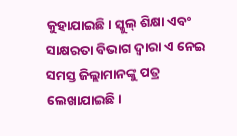କୁହାଯାଇଛି। ସ୍କୁଲ୍‌ ଶିକ୍ଷା ଏବଂ ସାକ୍ଷରତା ବିଭାଗ ଦ୍ବାରା ଏ ନେଇ ସମସ୍ତ ଜିଲ୍ଲାମାନଙ୍କୁ ପତ୍ର ଲେଖାଯାଇଛି।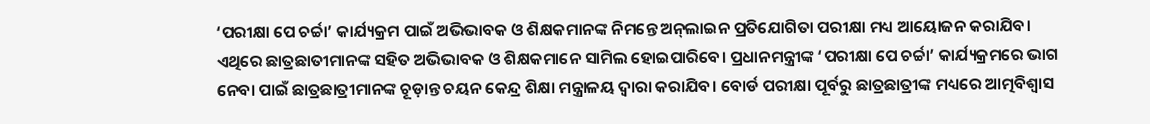‘ପରୀକ୍ଷା ପେ ଚର୍ଚ୍ଚା’ କାର୍ଯ୍ୟକ୍ରମ ପାଇଁ ଅଭିଭାବକ ଓ ଶିକ୍ଷକମାନଙ୍କ ନିମନ୍ତେ ଅନ୍‌ଲାଇନ ପ୍ରତିଯୋଗିତା ପରୀକ୍ଷା ମଧ୍ୟ ଆୟୋଜନ କରାଯିବ। ଏଥିରେ ଛାତ୍ରଛାତୀମାନଙ୍କ ସହିତ ଅଭିଭାବକ ଓ ଶିକ୍ଷକମାନେ ସାମିଲ ହୋଇପାରିବେ। ପ୍ରଧାନମନ୍ତ୍ରୀଙ୍କ ‘ପରୀକ୍ଷା ପେ ଚର୍ଚ୍ଚା’ କାର୍ଯ୍ୟକ୍ରମରେ ଭାଗ ନେବା ପାଇଁ ଛାତ୍ରଛାତ୍ରୀମାନଙ୍କ ଚୂଡ଼ାନ୍ତ ଚୟନ କେନ୍ଦ୍ର ଶିକ୍ଷା ମନ୍ତ୍ରାଳୟ ଦ୍ବାରା କରାଯିବ। ବୋର୍ଡ ପରୀକ୍ଷା ପୂର୍ବରୁ ଛାତ୍ରଛାତ୍ରୀଙ୍କ ମଧ୍ୟରେ ଆତ୍ମବିଶ୍ବାସ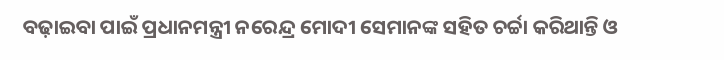ବଢ଼ାଇବା ପାଇଁ ପ୍ରଧାନମନ୍ତ୍ରୀ ନରେନ୍ଦ୍ର ମୋଦୀ ସେମାନଙ୍କ ସହିତ ଚର୍ଚ୍ଚା କରିଥାନ୍ତି ଓ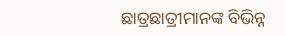ଛାତ୍ରଛାତ୍ରୀମାନଙ୍କ ବିଭିନ୍ନ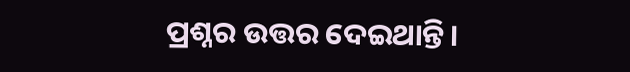ପ୍ରଶ୍ନର ଉତ୍ତର ଦେଇଥାନ୍ତି।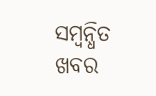ସମ୍ବନ୍ଧିତ ଖବର